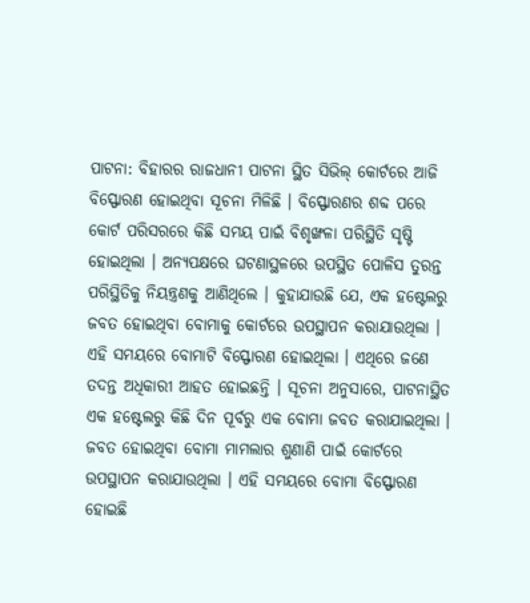ପାଟନା: ବିହାରର ରାଜଧାନୀ ପାଟନା ସ୍ଥିତ ସିଭିଲ୍ କୋର୍ଟରେ ଆଜି ବିସ୍ଫୋରଣ ହୋଇଥିବା ସୂଚନା ମିଳିଛି । ବିସ୍ଫୋରଣର ଶବ୍ଦ ପରେ କୋର୍ଟ ପରିସରରେ କିଛି ସମୟ ପାଇଁ ବିଶୃଙ୍ଖଳା ପରିସ୍ଥିତି ସୃଷ୍ଟି ହୋଇଥିଲା । ଅନ୍ୟପକ୍ଷରେ ଘଟଣାସ୍ଥଳରେ ଉପସ୍ଥିତ ପୋଳିସ ତୁରନ୍ତ ପରିସ୍ଥିତିକୁ ନିୟନ୍ତ୍ରଣକୁ ଆଣିଥିଲେ । କୁହାଯାଉଛି ଯେ, ଏକ ହଷ୍ଟେଲରୁ ଜବତ ହୋଇଥିବା ବୋମାକୁ କୋର୍ଟରେ ଉପସ୍ଥାପନ କରାଯାଉଥିଲା ।
ଏହି ସମୟରେ ବୋମାଟି ବିସ୍ଫୋରଣ ହୋଇଥିଲା । ଏଥିରେ ଜଣେ ତଦନ୍ତ ଅଧିକାରୀ ଆହତ ହୋଇଛନ୍ତି । ସୂଚନା ଅନୁସାରେ, ପାଟନାସ୍ଥିତ ଏକ ହଷ୍ଟେଲରୁ କିଛି ଦିନ ପୂର୍ବରୁ ଏକ ବୋମା ଜବତ କରାଯାଇଥିଲା । ଜବତ ହୋଇଥିବା ବୋମା ମାମଲାର ଶୁଣାଣି ପାଇଁ କୋର୍ଟରେ ଉପସ୍ଥାପନ କରାଯାଉଥିଲା । ଏହି ସମୟରେ ବୋମା ବିସ୍ଫୋରଣ ହୋଇଛି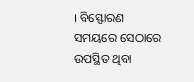। ବିସ୍ଫୋରଣ ସମୟରେ ସେଠାରେ ଉପସ୍ଥିତ ଥିବା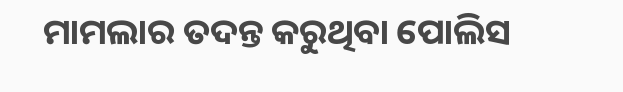ମାମଲାର ତଦନ୍ତ କରୁଥିବା ପୋଲିସ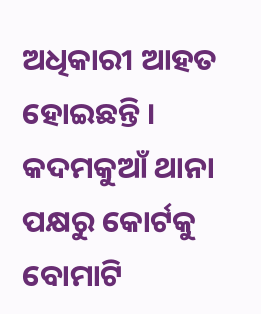ଅଧିକାରୀ ଆହତ ହୋଇଛନ୍ତି । କଦମକୁଆଁ ଥାନା ପକ୍ଷରୁ କୋର୍ଟକୁ ବୋମାଟି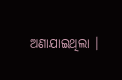ଅଣାଯାଇଥିଲା ।